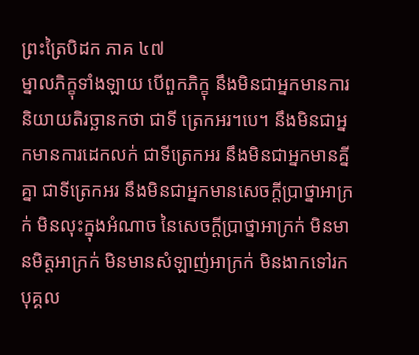ព្រះត្រៃបិដក ភាគ ៤៧
ម្នាលភិក្ខុទាំងឡាយ បើពួកភិក្ខុ នឹងមិនជាអ្នកមានការនិយាយតិរច្ឆានកថា ជាទី ត្រេកអរ។បេ។ នឹងមិនជាអ្នកមានការដេកលក់ ជាទីត្រេកអរ នឹងមិនជាអ្នកមានគ្នីគ្នា ជាទីត្រេកអរ នឹងមិនជាអ្នកមានសេចក្តីប្រាថ្នាអាក្រក់ មិនលុះក្នុងអំណាច នៃសេចក្តីប្រាថ្នាអាក្រក់ មិនមានមិត្តអាក្រក់ មិនមានសំឡាញ់អាក្រក់ មិនងាកទៅរកបុគ្គល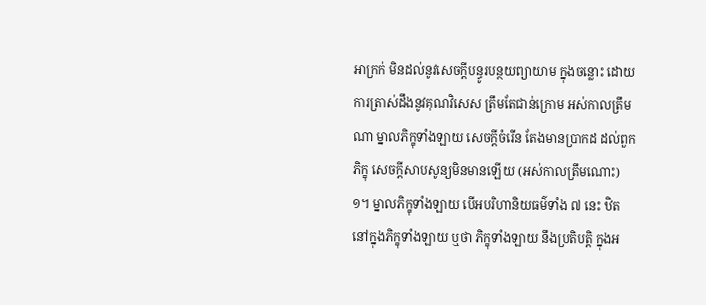អាក្រក់ មិនដល់នូវសេចក្តីបន្ធូរបន្ថយព្យាយាម ក្នុងចន្លោះ ដោយការត្រាស់ដឹងនូវគុណវិសេស ត្រឹមតែជាន់ក្រោម អស់កាលត្រឹមណា ម្នាលភិក្ខុទាំងឡាយ សេចក្តីចំរើន តែងមានប្រាកដ ដល់ពួកភិក្ខុ សេចក្តីសាបសូន្យមិនមានឡើយ (អស់កាលត្រឹមណោះ) ១។ ម្នាលភិក្ខុទាំងឡាយ បើអបរិហានិយធម៌ទាំង ៧ នេះ ឋិតនៅក្នុងភិក្ខុទាំងឡាយ ឬថា ភិក្ខុទាំងឡាយ នឹងប្រតិបត្តិ ក្នុងអ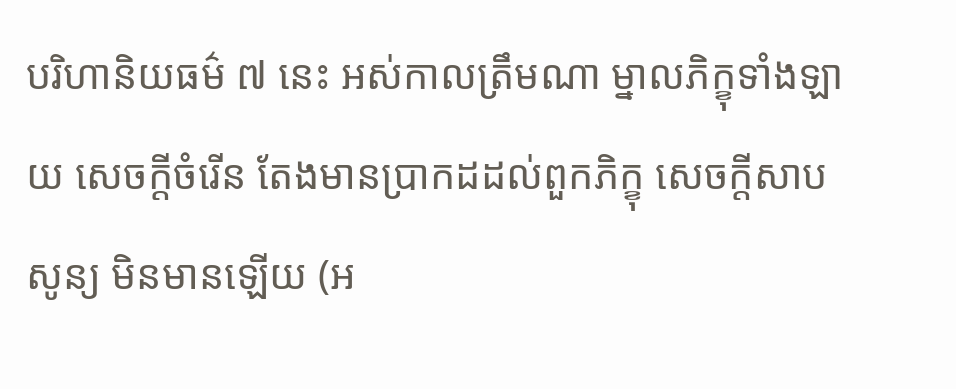បរិហានិយធម៌ ៧ នេះ អស់កាលត្រឹមណា ម្នាលភិក្ខុទាំងឡាយ សេចក្តីចំរើន តែងមានប្រាកដដល់ពួកភិក្ខុ សេចក្តីសាបសូន្យ មិនមានឡើយ (អ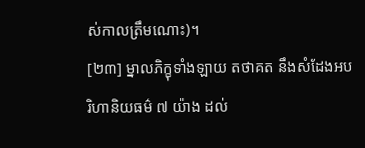ស់កាលត្រឹមណោះ)។
[២៣] ម្នាលភិក្ខុទាំងឡាយ តថាគត នឹងសំដែងអបរិហានិយធម៌ ៧ យ៉ាង ដល់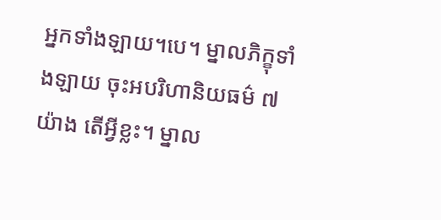អ្នកទាំងឡាយ។បេ។ ម្នាលភិក្ខុទាំងឡាយ ចុះអបរិហានិយធម៌ ៧យ៉ាង តើអ្វីខ្លះ។ ម្នាល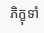ភិក្ខុទាំ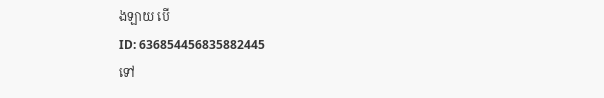ងឡាយ បើ
ID: 636854456835882445
ទៅ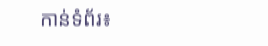កាន់ទំព័រ៖